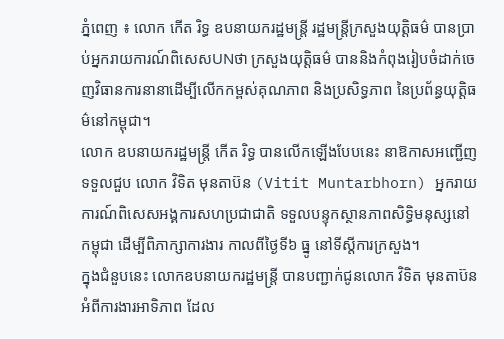ភ្នំពេញ ៖ លោក កើត រិទ្ធ ឧបនាយករដ្ឋមន្រ្តី រដ្ឋមន្ត្រីក្រសួងយុត្តិធម៌ បានប្រាប់អ្នករាយការណ៍ពិសេសUNថា ក្រសួងយុត្តិធម៌ បាននិងកំពុងរៀបចំដាក់ចេញវិធានការនានាដើម្បីលើកកម្ពស់គុណភាព និងប្រសិទ្ធភាព នៃប្រព័ន្ធយុត្តិធម៌នៅកម្ពុជា។
លោក ឧបនាយករដ្ឋមន្រ្តី កើត រិទ្ធ បានលើកឡើងបែបនេះ នាឱកាសអញ្ជើញទទួលជួប លោក វិទិត មុនតាប៊ន (Vitit Muntarbhorn) អ្នករាយការណ៍ពិសេសអង្គការសហប្រជាជាតិ ទទួលបន្ទុកស្ថានភាពសិទ្ធិមនុស្សនៅកម្ពុជា ដើម្បីពិភាក្សាការងារ កាលពីថ្ងៃទី៦ ធ្នូ នៅទីស្ដីការក្រសួង។
ក្នុងជំនួបនេះ លោកឧបនាយករដ្ឋមន្រ្តី បានបញ្ជាក់ជូនលោក វិទិត មុនតាប៊ន អំពីការងារអាទិភាព ដែល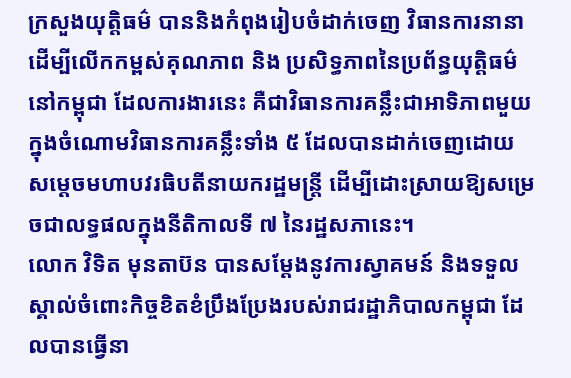ក្រសួងយុត្តិធម៌ បាននិងកំពុងរៀបចំដាក់ចេញ វិធានការនានាដើម្បីលើកកម្ពស់គុណភាព និង ប្រសិទ្ធភាពនៃប្រព័ន្ធយុត្តិធម៌នៅកម្ពុជា ដែលការងារនេះ គឺជាវិធានការគន្លឹះជាអាទិភាពមួយក្នុងចំណោមវិធានការគន្លឹះទាំង ៥ ដែលបានដាក់ចេញដោយ សម្តេចមហាបវរធិបតីនាយករដ្ឋមន្ត្រី ដើម្បីដោះស្រាយឱ្យសម្រេចជាលទ្ធផលក្នុងនីតិកាលទី ៧ នៃរដ្ឋសភានេះ។
លោក វិទិត មុនតាប៊ន បានសម្តែងនូវការស្វាគមន៍ និងទទួលស្គាល់ចំពោះកិច្ចខិតខំប្រឹងប្រែងរបស់រាជរដ្ឋាភិបាលកម្ពុជា ដែលបានធ្វើនា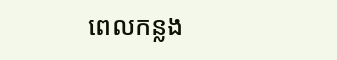ពេលកន្លង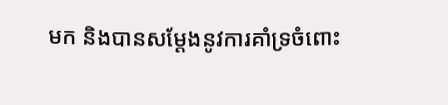មក និងបានសម្តែងនូវការគាំទ្រចំពោះ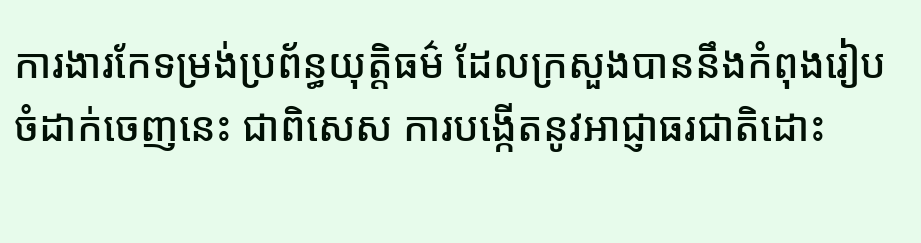ការងារកែទម្រង់ប្រព័ន្ធយុត្តិធម៌ ដែលក្រសួងបាននឹងកំពុងរៀបចំដាក់ចេញនេះ ជាពិសេស ការបង្កើតនូវអាជ្ញាធរជាតិដោះ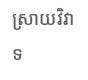ស្រាយវិវាទ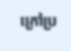ក្រៅប្រ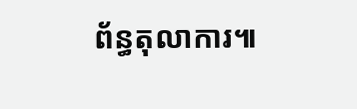ព័ន្ធតុលាការ៕